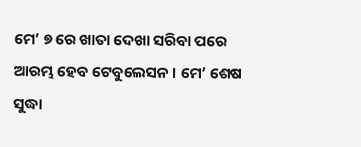ମେ’ ୭ ରେ ଖାତା ଦେଖା ସରିବା ପରେ ଆରମ୍ଭ ହେବ ଟେବୁଲେସନ । ମେ’ ଶେଷ ସୁଦ୍ଧା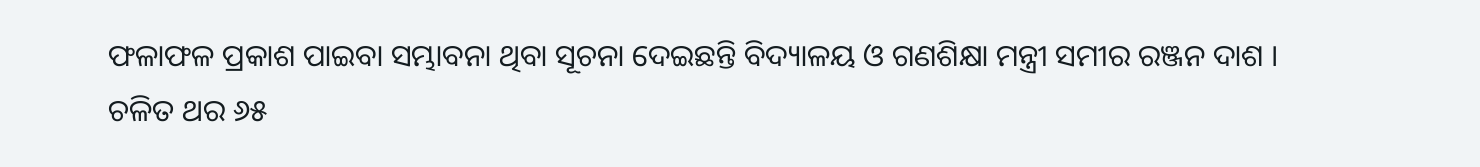ଫଳାଫଳ ପ୍ରକାଶ ପାଇବା ସମ୍ଭାବନା ଥିବା ସୂଚନା ଦେଇଛନ୍ତି ବିଦ୍ୟାଳୟ ଓ ଗଣଶିକ୍ଷା ମନ୍ତ୍ରୀ ସମୀର ରଞ୍ଜନ ଦାଶ ।
ଚଳିତ ଥର ୬୫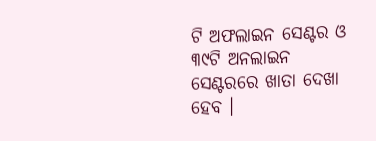ଟି ଅଫଲାଇନ ସେଣ୍ଟର ଓ ୩୯ଟି ଅନଲାଇନ ସେଣ୍ଟରରେ ଖାତା ଦେଖା ହେବ ।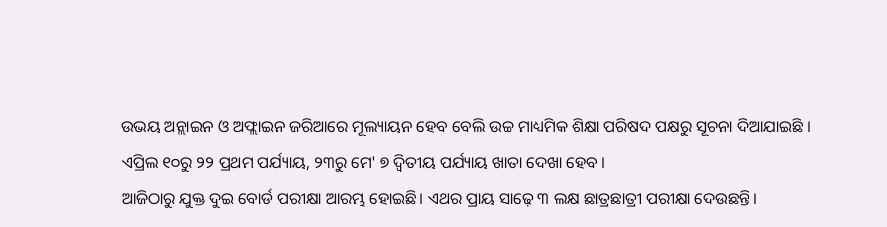ଉଭୟ ଅନ୍ଲାଇନ ଓ ଅଫ୍ଲାଇନ ଜରିଆରେ ମୂଲ୍ୟାୟନ ହେବ ବେଲି ଉଚ୍ଚ ମାଧ୍ୟମିକ ଶିକ୍ଷା ପରିଷଦ ପକ୍ଷରୁ ସୂଚନା ଦିଆଯାଇଛି ।
ଏପ୍ରିଲ ୧୦ରୁ ୨୨ ପ୍ରଥମ ପର୍ଯ୍ୟାୟ, ୨୩ରୁ ମେ' ୭ ଦ୍ୱିତୀୟ ପର୍ଯ୍ୟାୟ ଖାତା ଦେଖା ହେବ ।
ଆଜିଠାରୁ ଯୁକ୍ତ ଦୁଇ ବୋର୍ଡ ପରୀକ୍ଷା ଆରମ୍ଭ ହୋଇଛି। ଏଥର ପ୍ରାୟ ସାଢ଼େ ୩ ଲକ୍ଷ ଛାତ୍ରଛାତ୍ରୀ ପରୀକ୍ଷା ଦେଉଛନ୍ତି।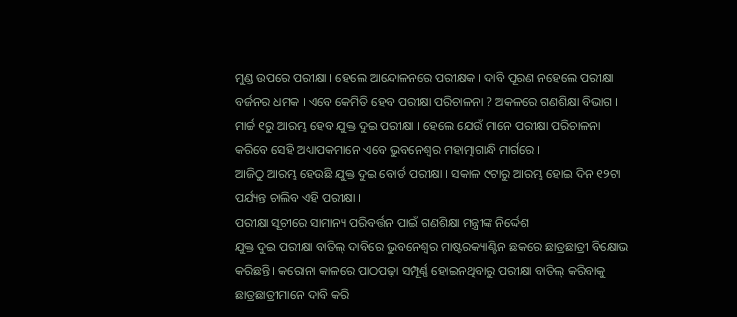ମୁଣ୍ଡ ଉପରେ ପରୀକ୍ଷା । ହେଲେ ଆନ୍ଦୋଳନରେ ପରୀକ୍ଷକ । ଦାବି ପୂରଣ ନହେଲେ ପରୀକ୍ଷା ବର୍ଜନର ଧମକ । ଏବେ କେମିତି ହେବ ପରୀକ୍ଷା ପରିଚାଳନା ? ଅକଳରେ ଗଣଶିକ୍ଷା ବିଭାଗ । ମାର୍ଚ୍ଚ ୧ରୁ ଆରମ୍ଭ ହେବ ଯୁକ୍ତ ଦୁଇ ପରୀକ୍ଷା । ହେଲେ ଯେଉଁ ମାନେ ପରୀକ୍ଷା ପରିଚାଳନା କରିବେ ସେହି ଅଧ୍ୟାପକମାନେ ଏବେ ଭୁବନେଶ୍ୱର ମହାତ୍ମାଗାନ୍ଧି ମାର୍ଗରେ ।
ଆଜିଠୁ ଆରମ୍ଭ ହେଉଛି ଯୁକ୍ତ ଦୁଇ ବୋର୍ଡ ପରୀକ୍ଷା । ସକାଳ ୯ଟାରୁ ଆରମ୍ଭ ହୋଇ ଦିନ ୧୨ଟା ପର୍ଯ୍ୟନ୍ତ ଚାଲିବ ଏହି ପରୀକ୍ଷା ।
ପରୀକ୍ଷା ସୂଚୀରେ ସାମାନ୍ୟ ପରିବର୍ତ୍ତନ ପାଇଁ ଗଣଶିକ୍ଷା ମନ୍ତ୍ରୀଙ୍କ ନିର୍ଦ୍ଦେଶ
ଯୁକ୍ତ ଦୁଇ ପରୀକ୍ଷା ବାତିଲ୍ ଦାବିରେ ଭୁବନେଶ୍ୱର ମାଷ୍ଟରକ୍ୟାଣ୍ଟିନ ଛକରେ ଛାତ୍ରଛାତ୍ରୀ ବିକ୍ଷୋଭ କରିଛନ୍ତି। କରୋନା କାଳରେ ପାଠପଢ଼ା ସମ୍ପୂର୍ଣ୍ଣ ହୋଇନଥିବାରୁ ପରୀକ୍ଷା ବାତିଲ୍ କରିବାକୁ ଛାତ୍ରଛାତ୍ରୀମାନେ ଦାବି କରି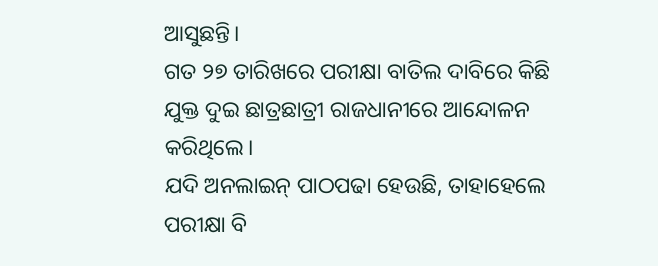ଆସୁଛନ୍ତି।
ଗତ ୨୭ ତାରିଖରେ ପରୀକ୍ଷା ବାତିଲ ଦାବିରେ କିଛି ଯୁକ୍ତ ଦୁଇ ଛାତ୍ରଛାତ୍ରୀ ରାଜଧାନୀରେ ଆନ୍ଦୋଳନ କରିଥିଲେ।
ଯଦି ଅନଲାଇନ୍ ପାଠପଢା ହେଉଛି, ତାହାହେଲେ ପରୀକ୍ଷା ବି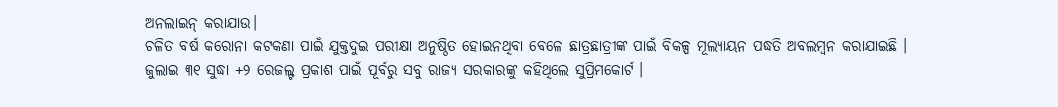ଅନଲାଇନ୍ କରାଯାଉ।
ଚଳିତ ବର୍ଷ କରୋନା କଟକଣା ପାଇଁ ଯୁକ୍ତଦୁଇ ପରୀକ୍ଷା ଅନୁଷ୍ଠିତ ହୋଇନଥିବା ବେଳେ ଛାତ୍ରଛାତ୍ରୀଙ୍କ ପାଇଁ ବିକଳ୍ପ ମୂଲ୍ୟାୟନ ପଦ୍ଧତି ଅବଲମ୍ବନ କରାଯାଇଛି । ଜୁଲାଇ ୩୧ ସୁଦ୍ଧା +୨ ରେଜଲ୍ଟ ପ୍ରକାଶ ପାଇଁ ପୂର୍ବରୁ ସବୁ ରାଜ୍ୟ ସରକାରଙ୍କୁ କହିଥିଲେ ସୁପ୍ରିମକୋର୍ଟ ।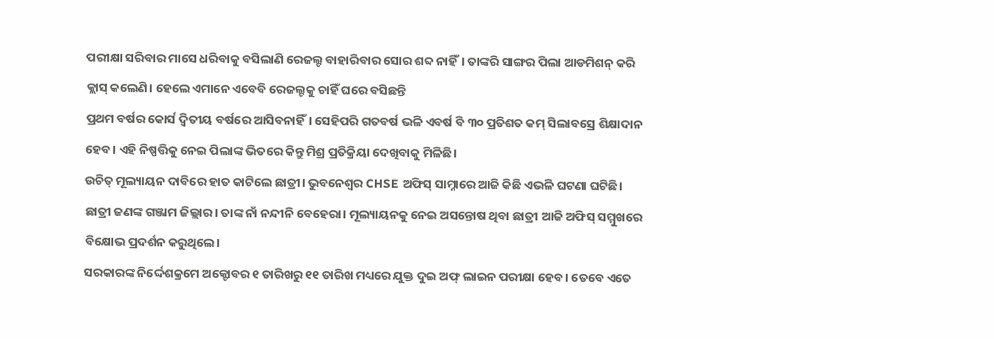ପରୀକ୍ଷା ସରିବାର ମାସେ ଧରିବାକୁ ବସିଲାଣି ରେଜଲ୍ଟ ବାହାରିବାର ସୋର ଶବ୍ଦ ନାହିଁ। ତାଙ୍କରି ସାଙ୍ଗର ପିଲା ଆଡମିଶନ୍ କରି କ୍ଲାସ୍ କଲେଣି। ହେଲେ ଏମାନେ ଏବେବି ରେଜଲ୍ଟକୁ ଚାହିଁ ଘରେ ବସିଛନ୍ତି
ପ୍ରଥମ ବର୍ଷର କୋର୍ସ ଦ୍ୱିତୀୟ ବର୍ଷରେ ଆସିବନାହିଁ। ସେହିପରି ଗତବର୍ଷ ଭଳି ଏବର୍ଷ ବି ୩୦ ପ୍ରତିଶତ କମ୍ ସିଲାବସ୍ରେ ଶିକ୍ଷାଦାନ ହେବ। ଏହି ନିଷ୍ପତ୍ତିକୁ ନେଇ ପିଲାଙ୍କ ଭିତରେ କିନ୍ତୁ ମିଶ୍ର ପ୍ରତିକ୍ରିୟା ଦେଖିବାକୁ ମିଳିଛି।
ଉଚିତ୍ ମୂଲ୍ୟାୟନ ଦାବିରେ ହାତ କାଟିଲେ ଛାତ୍ରୀ। ଭୁବନେଶ୍ୱର CHSE ଅଫିସ୍ ସାମ୍ନାରେ ଆଜି କିଛି ଏଭଳି ଘଟଣା ଘଟିଛି। ଛାତ୍ରୀ ଜଣଙ୍କ ଗଞ୍ଜାମ ଜିଲ୍ଲାର। ତାଙ୍କ ନାଁ ନନ୍ଦୀନି ବେହେରା। ମୂଲ୍ୟାୟନକୁ ନେଇ ଅସନ୍ତୋଷ ଥିବା ଛାତ୍ରୀ ଆଜି ଅଫିସ୍ ସମ୍ମୁଖରେ ବିକ୍ଷୋଭ ପ୍ରଦର୍ଶନ କରୁଥିଲେ।
ସରକାରଙ୍କ ନିର୍ଦ୍ଦେଶକ୍ରମେ ଅକ୍ଟୋବର ୧ ତାରିଖରୁ ୧୧ ତାରିଖ ମଧ୍ୟରେ ଯୁକ୍ତ ଦୁଇ ଅଫ୍ ଲାଇନ ପରୀକ୍ଷା ହେବ। ତେବେ ଏତେ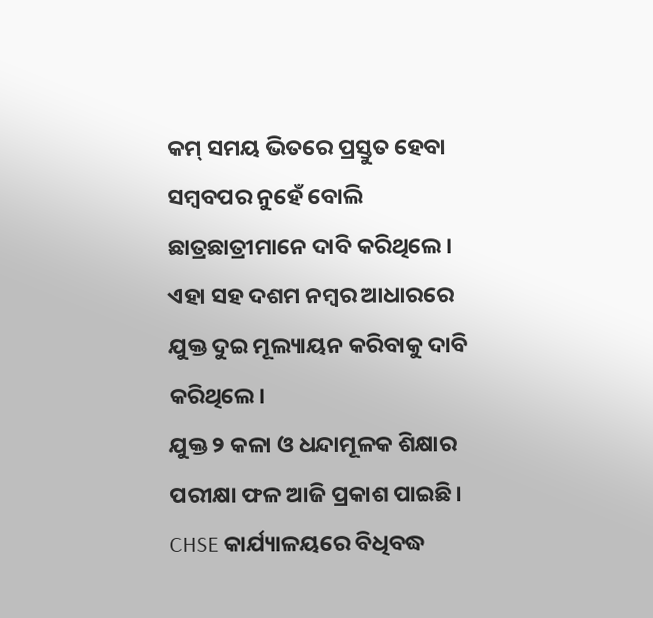କମ୍ ସମୟ ଭିତରେ ପ୍ରସ୍ତୁତ ହେବା ସମ୍ବବପର ନୁହେଁ ବୋଲି ଛାତ୍ରଛାତ୍ରୀମାନେ ଦାବି କରିଥିଲେ। ଏହା ସହ ଦଶମ ନମ୍ବର ଆଧାରରେ ଯୁକ୍ତ ଦୁଇ ମୂଲ୍ୟାୟନ କରିବାକୁ ଦାବି କରିଥିଲେ।
ଯୁକ୍ତ ୨ କଳା ଓ ଧନ୍ଦାମୂଳକ ଶିକ୍ଷାର ପରୀକ୍ଷା ଫଳ ଆଜି ପ୍ରକାଶ ପାଇଛି। CHSE କାର୍ଯ୍ୟାଳୟରେ ବିଧିବଦ୍ଧ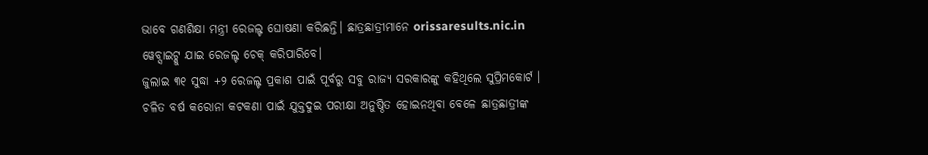ଭାବେ ଗଣଶିକ୍ଷା ମନ୍ତ୍ରୀ ରେଜଲ୍ଟ ଘୋଷଣା କରିଛନ୍ତି। ଛାତ୍ରଛାତ୍ରୀମାନେ orissaresults.nic.in ୱେବ୍ସାଇଟ୍କୁ ଯାଇ ରେଜଲ୍ଟ ଚେକ୍ କରିପାରିବେ।
ଜୁଲାଇ ୩୧ ସୁଦ୍ଧା +୨ ରେଜଲ୍ଟ ପ୍ରକାଶ ପାଇଁ ପୂର୍ବରୁ ସବୁ ରାଜ୍ୟ ସରକାରଙ୍କୁ କହିଥିଲେ ସୁପ୍ରିମକୋର୍ଟ । ଚଳିତ ବର୍ଷ କରୋନା କଟକଣା ପାଇଁ ଯୁକ୍ତଦୁଇ ପରୀକ୍ଷା ଅନୁଷ୍ଠିତ ହୋଇନଥିବା ବେଳେ ଛାତ୍ରଛାତ୍ରୀଙ୍କ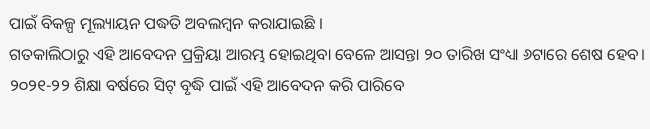ପାଇଁ ବିକଳ୍ପ ମୂଲ୍ୟାୟନ ପଦ୍ଧତି ଅବଲମ୍ବନ କରାଯାଇଛି ।
ଗତକାଲିଠାରୁ ଏହି ଆବେଦନ ପ୍ରକ୍ରିୟା ଆରମ୍ଭ ହୋଇଥିବା ବେଳେ ଆସନ୍ତା ୨୦ ତାରିଖ ସଂଧ୍ୟା ୬ଟାରେ ଶେଷ ହେବ। ୨୦୨୧-୨୨ ଶିକ୍ଷା ବର୍ଷରେ ସିଟ୍ ବୃଦ୍ଧି ପାଇଁ ଏହି ଆବେଦନ କରି ପାରିବେ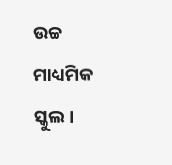ଉଚ୍ଚ ମାଧ୍ୟମିକ ସ୍କୁଲ।